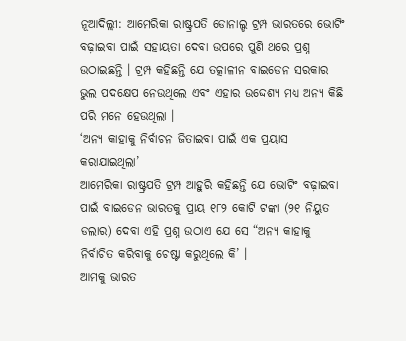ନୂଆଦିଲ୍ଲୀ: ଆମେରିକା ରାଷ୍ଟ୍ରପତି ଡୋନାଲ୍ଡ ଟ୍ରମ୍ପ ଭାରତରେ ଭୋଟିଂ ବଢ଼ାଇବା ପାଇଁ ସହାୟତା ଦେବା ଉପରେ ପୁଣି ଥରେ ପ୍ରଶ୍ନ ଉଠାଇଛନ୍ତି । ଟ୍ରମ୍ପ କହିଛନ୍ତି ଯେ ତତ୍କାଳୀନ ବାଇଡେନ ସରକାର ଭୁଲ ପଦକ୍ଷେପ ନେଉଥିଲେ ଏବଂ ଏହାର ଉଦ୍ଦେଶ୍ୟ ମଧ୍ୟ ଅନ୍ୟ କିଛି ପରି ମନେ ହେଉଥିଲା ।
‘ଅନ୍ୟ କାହାକୁ ନିର୍ବାଚନ ଜିତାଇବା ପାଇଁ ଏକ ପ୍ରୟାସ କରାଯାଇଥିଲା’
ଆମେରିକା ରାଷ୍ଟ୍ରପତି ଟ୍ରମ୍ପ ଆହୁରି କହିଛନ୍ତି ଯେ ଭୋଟିଂ ବଢ଼ାଇବା ପାଇଁ ବାଇଡେନ ଭାରତକୁ ପ୍ରାୟ ୧୮୨ କୋଟି ଟଙ୍କା (୨୧ ନିୟୁତ ଡଲାର) ଦେବା ଏହି ପ୍ରଶ୍ନ ଉଠାଏ ଯେ ସେ “ଅନ୍ୟ କାହାକୁ ନିର୍ବାଚିତ କରିବାକୁ ଚେଷ୍ଟା କରୁଥିଲେ କି’ ।
ଆମକୁ ଭାରତ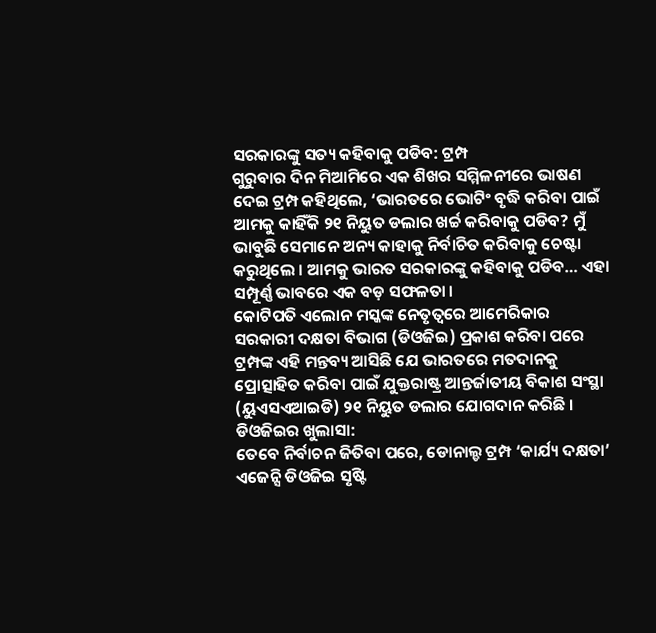ସରକାରଙ୍କୁ ସତ୍ୟ କହିବାକୁ ପଡିବ: ଟ୍ରମ୍ପ
ଗୁରୁବାର ଦିନ ମିଆମିରେ ଏକ ଶିଖର ସମ୍ମିଳନୀରେ ଭାଷଣ ଦେଇ ଟ୍ରମ୍ପ କହିଥିଲେ, ‘ଭାରତରେ ଭୋଟିଂ ବୃଦ୍ଧି କରିବା ପାଇଁ ଆମକୁ କାହିଁକି ୨୧ ନିୟୁତ ଡଲାର ଖର୍ଚ୍ଚ କରିବାକୁ ପଡିବ? ମୁଁ ଭାବୁଛି ସେମାନେ ଅନ୍ୟ କାହାକୁ ନିର୍ବାଚିତ କରିବାକୁ ଚେଷ୍ଟା କରୁଥିଲେ । ଆମକୁ ଭାରତ ସରକାରଙ୍କୁ କହିବାକୁ ପଡିବ… ଏହା ସମ୍ପୂର୍ଣ୍ଣ ଭାବରେ ଏକ ବଡ଼ ସଫଳତା ।
କୋଟିପତି ଏଲୋନ ମସ୍କଙ୍କ ନେତୃତ୍ୱରେ ଆମେରିକାର ସରକାରୀ ଦକ୍ଷତା ବିଭାଗ (ଡିଓଜିଇ) ପ୍ରକାଶ କରିବା ପରେ ଟ୍ରମ୍ପଙ୍କ ଏହି ମନ୍ତବ୍ୟ ଆସିଛି ଯେ ଭାରତରେ ମତଦାନକୁ ପ୍ରୋତ୍ସାହିତ କରିବା ପାଇଁ ଯୁକ୍ତରାଷ୍ଟ୍ର ଆନ୍ତର୍ଜାତୀୟ ବିକାଶ ସଂସ୍ଥା (ୟୁଏସଏଆଇଡି) ୨୧ ନିୟୁତ ଡଲାର ଯୋଗଦାନ କରିଛି ।
ଡିଓଜିଇର ଖୁଲାସା:
ତେବେ ନିର୍ବାଚନ ଜିତିବା ପରେ, ଡୋନାଲ୍ଡ ଟ୍ରମ୍ପ ‘କାର୍ଯ୍ୟ ଦକ୍ଷତା’ ଏଜେନ୍ସି ଡିଓଜିଇ ସୃଷ୍ଟି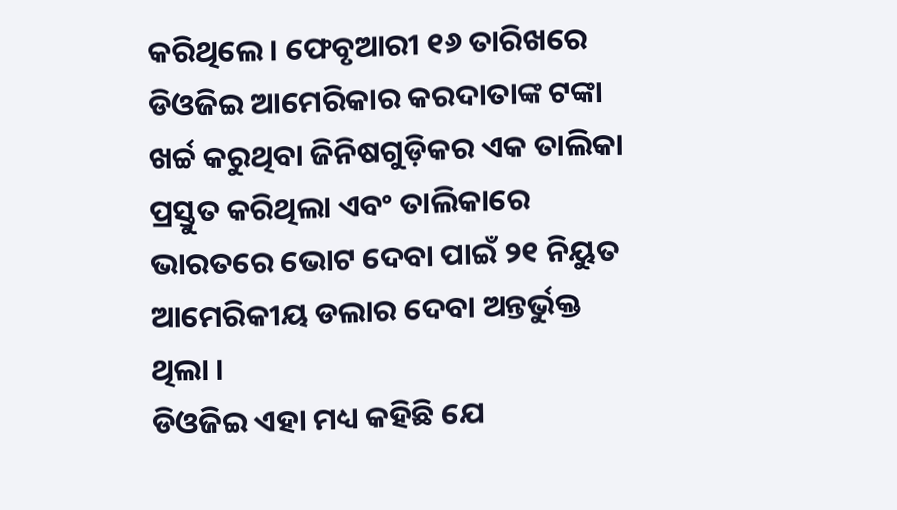କରିଥିଲେ । ଫେବୃଆରୀ ୧୬ ତାରିଖରେ ଡିଓଜିଇ ଆମେରିକାର କରଦାତାଙ୍କ ଟଙ୍କା ଖର୍ଚ୍ଚ କରୁଥିବା ଜିନିଷଗୁଡ଼ିକର ଏକ ତାଲିକା ପ୍ରସ୍ତୁତ କରିଥିଲା ଏବଂ ତାଲିକାରେ ଭାରତରେ ଭୋଟ ଦେବା ପାଇଁ ୨୧ ନିୟୁତ ଆମେରିକୀୟ ଡଲାର ଦେବା ଅନ୍ତର୍ଭୁକ୍ତ ଥିଲା ।
ଡିଓଜିଇ ଏହା ମଧ୍ୟ କହିଛି ଯେ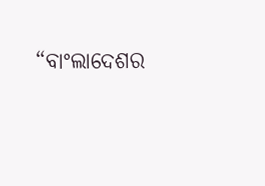“ବାଂଲାଦେଶର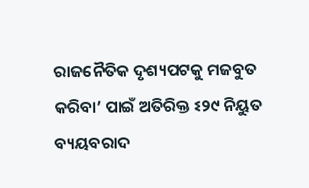ରାଜନୈତିକ ଦୃଶ୍ୟପଟକୁ ମଜବୁତ କରିବା’ ପାଇଁ ଅତିରିକ୍ତ ଽ୨୯ ନିୟୁତ ବ୍ୟୟବରାଦ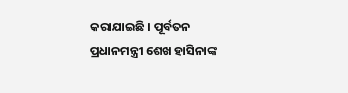କରାଯାଇଛି । ପୂର୍ବତନ ପ୍ରଧାନମନ୍ତ୍ରୀ ଶେଖ ହାସିନାଙ୍କ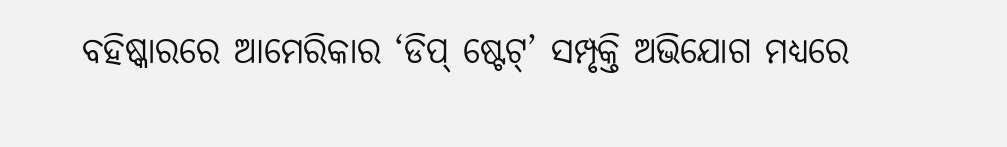ବହିଷ୍କାରରେ ଆମେରିକାର ‘ଡିପ୍ ଷ୍ଟେଟ୍’ ସମ୍ପୃକ୍ତି ଅଭିଯୋଗ ମଧ୍ୟରେ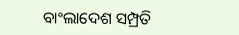ବାଂଲାଦେଶ ସମ୍ପ୍ରତି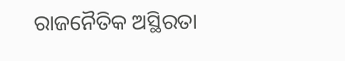ରାଜନୈତିକ ଅସ୍ଥିରତା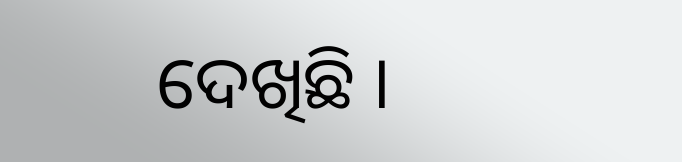ଦେଖିଛି ।